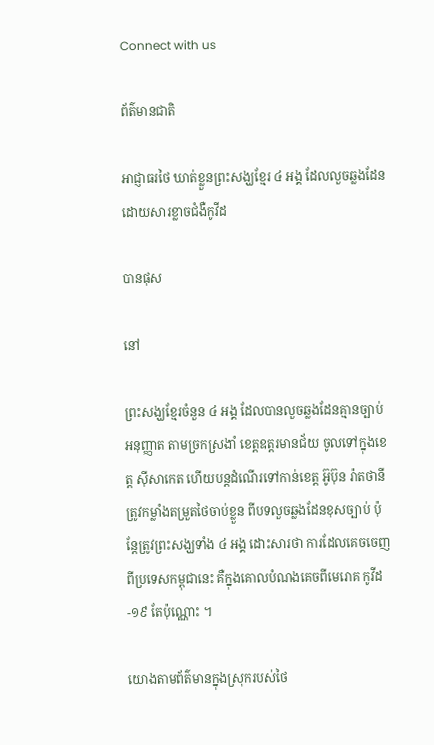Connect with us

ព័ត៌មានជាតិ

អាជ្ញាធរថៃ ឃាត់ខ្លួនព្រះសង្ឃខ្មែរ ៤ អង្គ ដែលលួចឆ្លងដែន ដោយសារខ្លាចជំងឺកូវីដ

បានផុស

នៅ

ព្រះសង្ឃខ្មែរចំនួន ៤ អង្គ ដែលបានលួចឆ្លងដែនគ្មានច្បាប់អនុញ្ញាត តាមច្រកស្រងាំ ខេត្តឧត្តរមានជ័យ ចូលទៅក្នុងខេត្ត ស៊ីសាកេត ហើយបន្តដំណើរទៅកាន់ខេត្ត អ៊ូប៊ុន រ៉ាតថានី ត្រូវកម្លាំងតម្រួតថៃចាប់ខ្លួន ពីបទលួចឆ្លងដែនខុសច្បាប់ ប៉ុន្តែត្រូវព្រះសង្ឃទាំង ៤ អង្គ ដោះសារថា ការដែលគេចចេញពីប្រទេសកម្ពុជានេះ គឺក្នុងគោលបំណងគេចពីមេរោគ កូវីដ-១៩ តែប៉ុណ្ណោះ ។

យោងតាមព័ត៌មានក្នុងស្រុករបស់ថៃ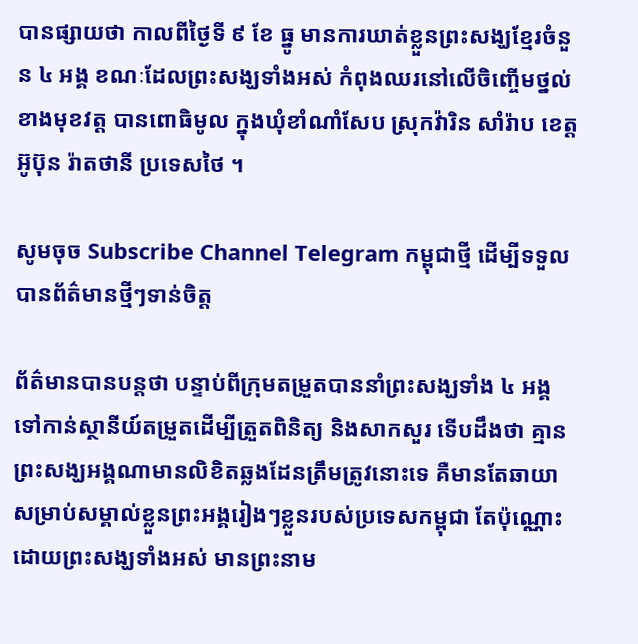បានផ្សាយថា កាលពីថ្ងៃទី ៩ ខែ ធ្នូ មានការឃាត់ខ្លួនព្រះសង្ឃខ្មែរចំនួន ៤ អង្គ ខណៈដែលព្រះសង្ឃទាំងអស់ កំពុងឈរនៅលើចិញ្ចើមថ្នល់ ខាងមុខវត្ត បានពោធិមូល ក្នុងឃុំខាំណាំសែប ស្រុកវ៉ារិន សាំរ៉ាប ខេត្តអ៊ូប៊ុន រ៉ាតថានី ប្រទេសថៃ ។

សូមចុច Subscribe Channel Telegram កម្ពុជាថ្មី ដើម្បីទទួលបានព័ត៌មានថ្មីៗទាន់ចិត្ត

ព័ត៌មានបានបន្តថា បន្ទាប់ពីក្រុមតម្រួតបាននាំព្រះសង្ឃទាំង ៤ អង្គ ទៅកាន់ស្ថានីយ៍តម្រួតដើម្បីត្រួតពិនិត្យ និងសាកសួរ ទើបដឹងថា គ្មានព្រះសង្ឃអង្គណាមានលិខិតឆ្លងដែនត្រឹមត្រូវនោះទេ គឺមានតែឆាយា សម្រាប់សម្គាល់ខ្លួនព្រះអង្គរៀងៗខ្លួនរបស់ប្រទេសកម្ពុជា តែប៉ុណ្ណោះ ដោយព្រះសង្ឃទាំងអស់ មានព្រះនាម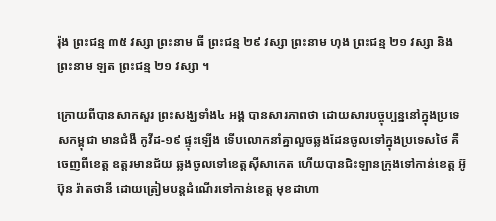រ៉ុង ព្រះជន្ម ៣៥ វស្សា ព្រះនាម ធី ព្រះជន្ម ២៩ វស្សា ព្រះនាម ហុង ព្រះជន្ម ២១ វស្សា និង ព្រះនាម ឡត ព្រះជន្ម ២១ វស្សា ។

ក្រោយពីបានសាកសួរ ព្រះសង្ឃទាំង៤ អង្គ បានសារភាពថា ដោយសារបច្ចុប្បន្ននៅក្នុងប្រទេសកម្ពុជា មានជំងឺ កូវីដ-១៩ ផ្ទុះឡើង ទើបលោកនាំគ្នាលួចឆ្លងដែនចូលទៅក្នុងប្រទេសថៃ គឺចេញពីខេត្ត ឧត្តរមានជ័យ ឆ្លងចូលទៅខេត្តស៊ីសាកេត ហើយបានជិះឡានក្រុងទៅកាន់ខេត្ត អ៊ូប៊ុន រ៉ាតថានី ដោយត្រៀមបន្តដំណើរទៅកាន់ខេត្ត មុខដាហា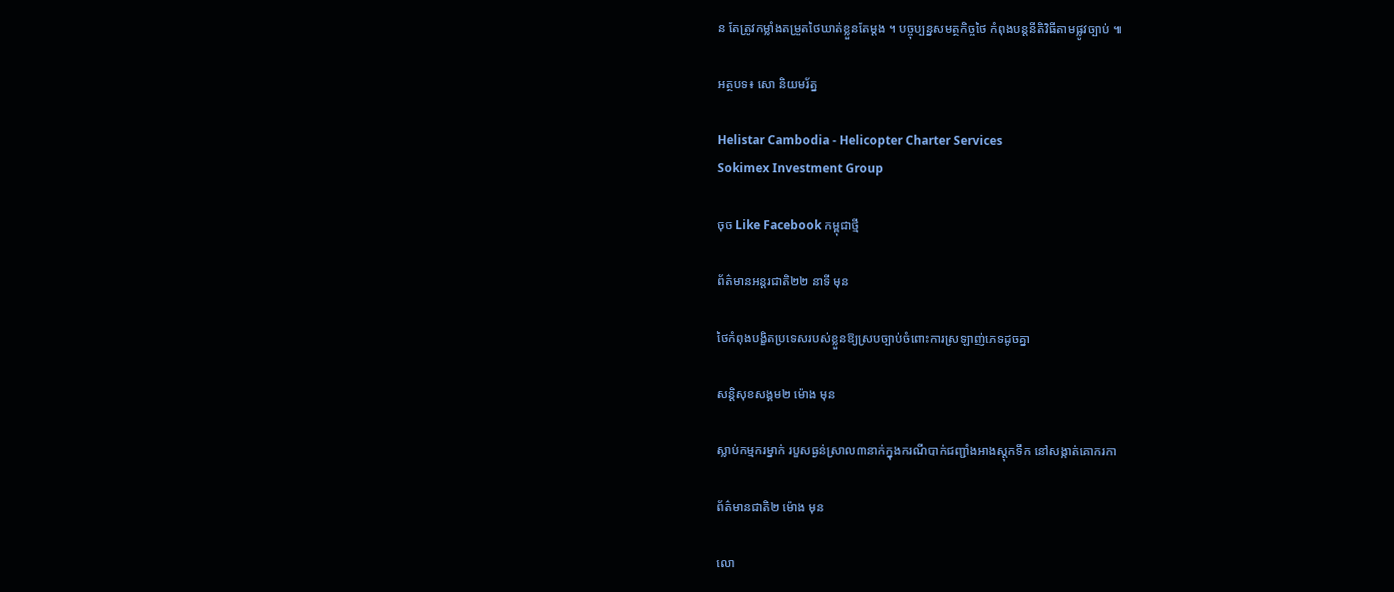ន តែត្រូវកម្លាំងតម្រួតថៃឃាត់ខ្លួនតែម្តង ។ បច្ចុប្បន្នសមត្ថកិច្ចថៃ កំពុងបន្តនីតិវិធីតាមផ្លូវច្បាប់ ៕

អត្ថបទ៖ សោ និយមរ័ត្ន

Helistar Cambodia - Helicopter Charter Services
Sokimex Investment Group

ចុច Like Facebook កម្ពុជាថ្មី

ព័ត៌មានអន្ដរជាតិ២២ នាទី មុន

ថៃកំពុងបង្ខិតប្រទេសរបស់ខ្លួនឱ្យស្របច្បាប់ចំពោះការស្រឡាញ់ភេទដូចគ្នា

សន្តិសុខសង្គម២ ម៉ោង មុន

ស្លាប់កម្មករម្នាក់ របួសធ្ងន់ស្រាល៣នាក់ក្នុងករណីបាក់ជញ្ជាំងអាងស្តុកទឹក នៅសង្កាត់គោករកា

ព័ត៌មានជាតិ២ ម៉ោង មុន

លោ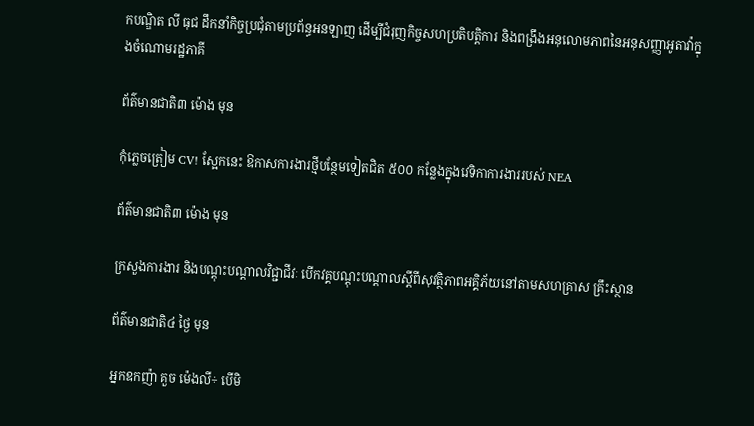កបណ្ឌិត លី ធុជ ដឹកនាំកិច្ចប្រជុំតាមប្រព័ន្ធអនឡាញ ដើម្បីជំរុញកិច្ចសហប្រតិបត្តិការ និងពង្រឹងអនុលោមភាពនៃអនុសញ្ញាអូតាវ៉ាក្នុងចំណោមរដ្ឋភាគី

ព័ត៌មានជាតិ៣ ម៉ោង មុន

កុំភ្លេចត្រៀម CV! ស្អែកនេះ ឱកាសការងារថ្មីបន្ថែមទៀតជិត ៥០០ កន្លែងក្នុងវេទិកាការងាររបស់ NEA

ព័ត៌មានជាតិ៣ ម៉ោង មុន

ក្រសួងការងារ និងបណ្តុះបណ្តាលវិជ្ជាជីវៈ បើកវគ្គបណ្តុះបណ្តាលស្តីពីសុវត្ថិភាពអគ្គិភ័យនៅតាមសហគ្រាស គ្រឹះស្ថាន

ព័ត៌មានជាតិ៤ ថ្ងៃ មុន

អ្នកឧកញ៉ា គួច ម៉េងលី÷ បើមិ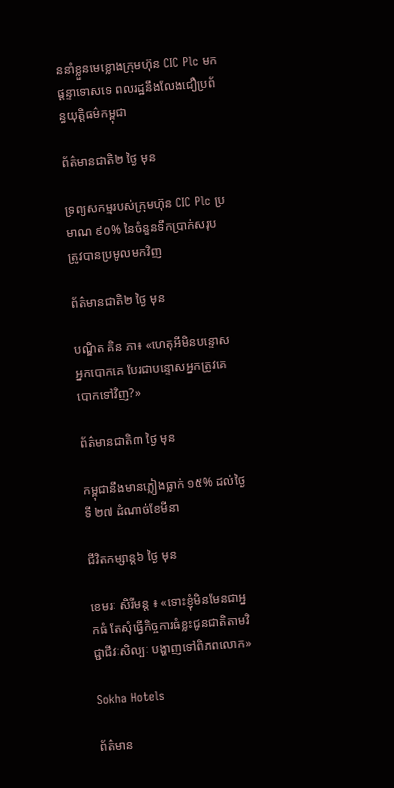ននាំខ្លួនមេខ្លោងក្រុមហ៊ុន CIC Plc មកផ្ដន្ទាទោសទេ ពលរដ្ឋនឹងលែងជឿប្រព័ន្ធយុត្តិធម៌កម្ពុជា

ព័ត៌មានជាតិ២ ថ្ងៃ មុន

ទ្រព្យសកម្មរបស់ក្រុមហ៊ុន CIC Plc ប្រមាណ ៩០% នៃចំនួនទឹកប្រាក់សរុប ត្រូវបានប្រមូលមកវិញ

ព័ត៌មានជាតិ២ ថ្ងៃ មុន

បណ្ឌិត គិន ភា៖ «ហេតុអីមិនបន្ទោសអ្នកបោកគេ បែរជាបន្ទោសអ្នកត្រូវគេបោកទៅវិញ?»

ព័ត៌មានជាតិ៣ ថ្ងៃ មុន

កម្ពុជានឹងមានភ្លៀងធ្លាក់ ១៥% ដល់ថ្ងៃទី ២៧ ដំណាច់ខែមីនា

ជីវិតកម្សាន្ដ៦ ថ្ងៃ មុន

ខេមរៈ សិរីមន្ត ៖ «ទោះខ្ញុំមិនមែនជាអ្នកធំ តែសុំធ្វើកិច្ចការធំខ្លះជូនជាតិតាមវិជ្ជាជីវៈសិល្បៈ បង្ហាញទៅពិភពលោក»

Sokha Hotels

ព័ត៌មាន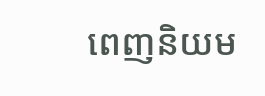ពេញនិយម